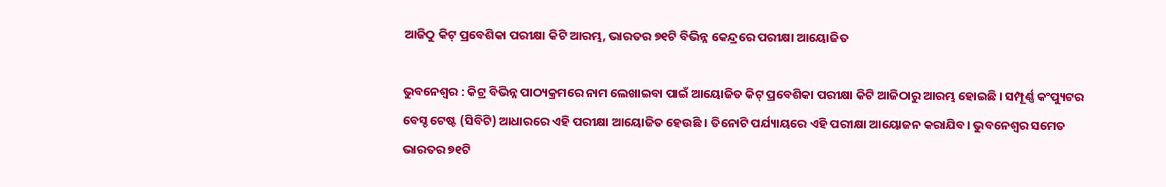ଆଜିଠୁ କିଟ୍ ପ୍ରବେଶିକା ପରୀକ୍ଷା କିଟି ଆରମ୍ଭ, ଭାରତର ୭୧ଟି ବିଭିନ୍ନ କେନ୍ଦ୍ରରେ ପରୀକ୍ଷା ଆୟୋଜିତ

ଭୁବନେଶ୍ବର : କିଟ୍ର ବିଭିନ୍ନ ପାଠ୍ୟକ୍ରମରେ ନାମ ଲେଖାଇବା ପାଇଁ ଆୟୋଜିତ କିଟ୍ ପ୍ରବେଶିକା ପରୀକ୍ଷା କିଟି ଆଜିଠାରୁ ଆରମ୍ଭ ହୋଇଛି । ସମ୍ପୂର୍ଣ୍ଣ କଂପ୍ୟୁଟର ବେସ୍ଡ ଟେଷ୍ଟ (ସିବିଟି) ଆଧାରରେ ଏହି ପରୀକ୍ଷା ଆୟୋଜିତ ହେଉଛି । ତିନୋଟି ପର୍ଯ୍ୟାୟରେ ଏହି ପରୀକ୍ଷା ଆୟୋଜନ କରାଯିବ। ଭୁବନେଶ୍ବର ସମେତ ଭାରତର ୭୧ଟି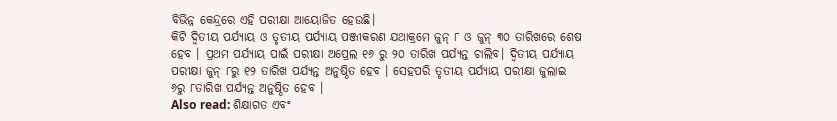ବିଭିନ୍ନ କେନ୍ଦ୍ରରେ ଏହି ପରୀକ୍ଷା ଆୟୋଜିତ ହେଉଛି।
କିଟି ଦ୍ୱିତୀୟ ପର୍ଯ୍ୟାୟ ଓ ତୃତୀୟ ପର୍ଯ୍ୟାୟ ପଞ୍ଜୀକରଣ ଯଥାକ୍ରମେ ଜୁନ୍ ୮ ଓ ଜୁନ୍ ୩୦ ତାରିଖରେ ଶେଷ ହେବ । ପ୍ରଥମ ପର୍ଯ୍ୟାୟ ପାଇଁ ପରୀକ୍ଷା ଅପ୍ରେଲ ୧୬ ରୁ ୨୦ ତାରିଖ ପର୍ଯ୍ୟନ୍ତ ଚାଲିବ। ଦ୍ୱିତୀୟ ପର୍ଯ୍ୟାୟ ପରୀକ୍ଷା ଜୁନ୍ ୮ରୁ ୧୨ ତାରିଖ ପର୍ଯ୍ୟନ୍ତ ଅନୁଷ୍ଠିତ ହେବ । ସେହପରି ତୃତୀୟ ପର୍ଯ୍ୟାୟ ପରୀକ୍ଷା ଜୁଲାଇ ୬ରୁ ୮ତାରିଖ ପର୍ଯ୍ୟନ୍ତ ଅନୁଷ୍ଠିତ ହେବ ।
Also read: ଶିକ୍ଷାଗତ ଏବଂ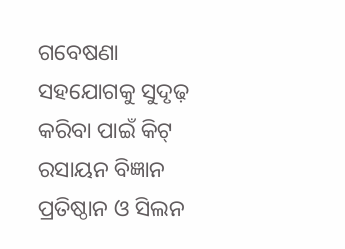ଗବେଷଣା ସହଯୋଗକୁ ସୁଦୃଢ଼ କରିବା ପାଇଁ କିଟ୍ ରସାୟନ ବିଜ୍ଞାନ ପ୍ରତିଷ୍ଠାନ ଓ ସିଲନ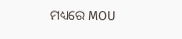ମଧ୍ୟରେ MOU